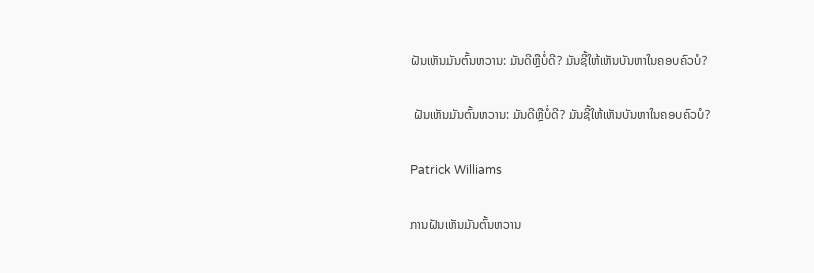ຝັນເຫັນມັນຕົ້ນຫວານ: ມັນດີຫຼືບໍ່ດີ? ມັນຊີ້ໃຫ້ເຫັນບັນຫາໃນຄອບຄົວບໍ?

 ຝັນເຫັນມັນຕົ້ນຫວານ: ມັນດີຫຼືບໍ່ດີ? ມັນຊີ້ໃຫ້ເຫັນບັນຫາໃນຄອບຄົວບໍ?

Patrick Williams

ການຝັນເຫັນມັນຕົ້ນຫວານ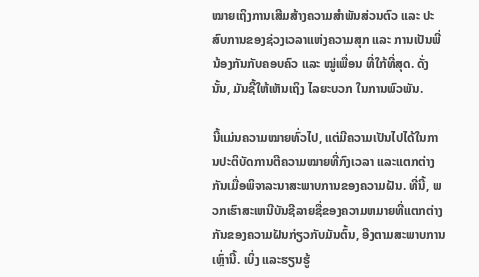ໝາຍເຖິງການເສີມສ້າງຄວາມສຳພັນສ່ວນຕົວ ແລະ ປະສົບການຂອງຊ່ວງເວລາແຫ່ງຄວາມສຸກ ແລະ ການເປັນພີ່ນ້ອງກັນກັບຄອບຄົວ ແລະ ໝູ່ເພື່ອນ ທີ່ໃກ້ທີ່ສຸດ. ດັ່ງນັ້ນ, ມັນຊີ້ໃຫ້ເຫັນເຖິງ ໄລຍະບວກ ໃນການພົວພັນ.

ນີ້ແມ່ນຄວາມໝາຍທົ່ວໄປ, ແຕ່ມີຄວາມເປັນໄປໄດ້ໃນການປະຕິບັດການຕີຄວາມໝາຍທີ່ກົງເວລາ ແລະແຕກຕ່າງກັນເມື່ອພິຈາລະນາສະພາບການຂອງຄວາມຝັນ. ທີ່ນີ້, ພວກເຮົາສະເຫນີບັນຊີລາຍຊື່ຂອງຄວາມຫມາຍທີ່ແຕກຕ່າງກັນຂອງຄວາມຝັນກ່ຽວກັບມັນຕົ້ນ, ອີງຕາມສະພາບການເຫຼົ່ານີ້. ເບິ່ງ ແລະຮຽນຮູ້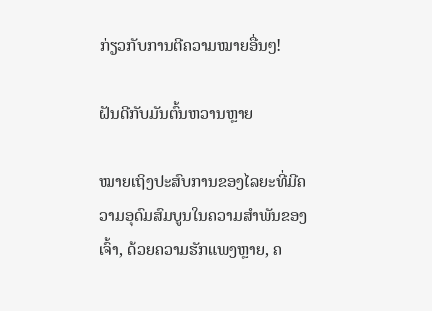ກ່ຽວກັບການຕີຄວາມໝາຍອື່ນໆ!

ຝັນດີກັບມັນຕົ້ນຫວານຫຼາຍ

ໝາຍເຖິງປະສົບການຂອງໄລຍະທີ່ມີຄວາມອຸດົມສົມບູນໃນຄວາມສຳພັນຂອງເຈົ້າ, ດ້ວຍຄວາມຮັກແພງຫຼາຍ, ຄ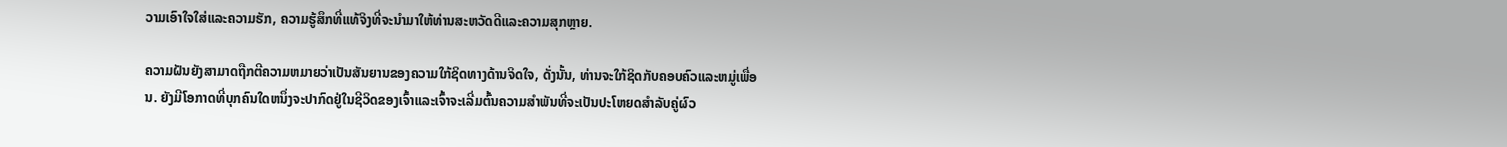ວາມເອົາໃຈໃສ່ແລະຄວາມຮັກ, ຄວາມຮູ້ສຶກທີ່ແທ້ຈິງທີ່ຈະນໍາມາໃຫ້ທ່ານສະຫວັດດີແລະຄວາມສຸກຫຼາຍ.

ຄວາມຝັນຍັງສາມາດຖືກຕີຄວາມຫມາຍວ່າເປັນສັນຍານຂອງຄວາມໃກ້ຊິດທາງດ້ານຈິດໃຈ, ດັ່ງນັ້ນ, ທ່ານຈະໃກ້ຊິດກັບຄອບຄົວແລະຫມູ່ເພື່ອນ. ຍັງມີໂອກາດທີ່ບຸກຄົນໃດຫນຶ່ງຈະປາກົດຢູ່ໃນຊີວິດຂອງເຈົ້າແລະເຈົ້າຈະເລີ່ມຕົ້ນຄວາມສໍາພັນທີ່ຈະເປັນປະໂຫຍດສໍາລັບຄູ່ຜົວ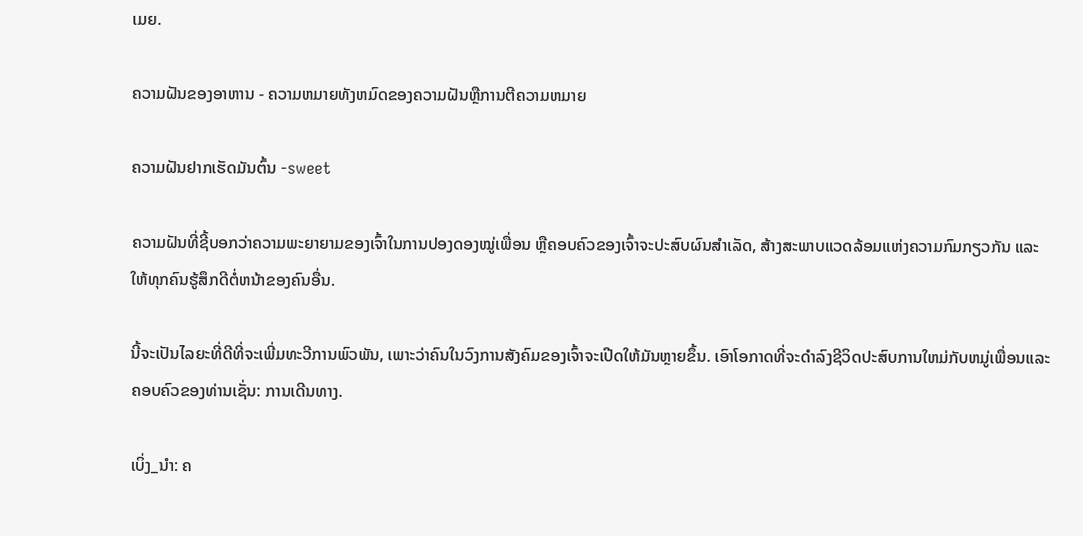ເມຍ.

ຄວາມຝັນຂອງອາຫານ - ຄວາມຫມາຍທັງຫມົດຂອງຄວາມຝັນຫຼືການຕີຄວາມຫມາຍ

ຄວາມຝັນຢາກເຮັດມັນຕົ້ນ -sweet

ຄວາມຝັນທີ່ຊີ້ບອກວ່າຄວາມພະຍາຍາມຂອງເຈົ້າໃນການປອງດອງໝູ່ເພື່ອນ ຫຼືຄອບຄົວຂອງເຈົ້າຈະປະສົບຜົນສໍາເລັດ, ສ້າງສະພາບແວດລ້ອມແຫ່ງຄວາມກົມກຽວກັນ ແລະໃຫ້ທຸກຄົນຮູ້ສຶກດີຕໍ່ຫນ້າຂອງຄົນອື່ນ.

ນີ້ຈະເປັນໄລຍະທີ່ດີທີ່ຈະເພີ່ມທະວີການພົວພັນ, ເພາະວ່າຄົນໃນວົງການສັງຄົມຂອງເຈົ້າຈະເປີດໃຫ້ມັນຫຼາຍຂຶ້ນ. ເອົາໂອກາດທີ່ຈະດໍາລົງຊີວິດປະສົບການໃຫມ່ກັບຫມູ່ເພື່ອນແລະຄອບຄົວຂອງທ່ານເຊັ່ນ: ການເດີນທາງ.

ເບິ່ງ_ນຳ: ຄ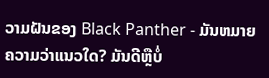ວາມຝັນຂອງ Black Panther - ມັນຫມາຍຄວາມວ່າແນວໃດ? ມັນດີຫຼືບໍ່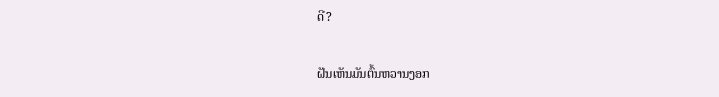ດີ?

ຝັນເຫັນມັນຕົ້ນຫວານງອກ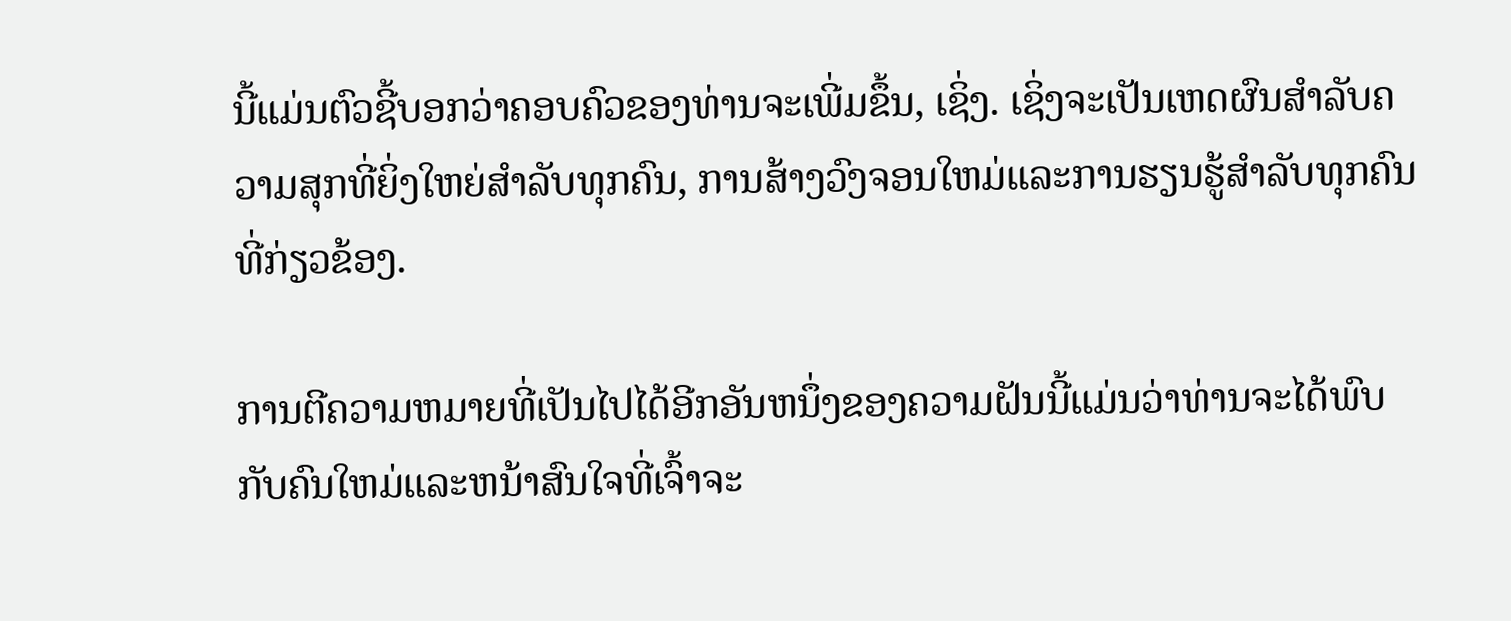ນີ້ແມ່ນຕົວຊີ້ບອກວ່າຄອບຄົວຂອງທ່ານຈະເພີ່ມຂຶ້ນ, ເຊິ່ງ. ເຊິ່ງຈະເປັນເຫດຜົນສໍາລັບຄວາມສຸກທີ່ຍິ່ງໃຫຍ່ສໍາລັບທຸກຄົນ, ການສ້າງວົງຈອນໃຫມ່ແລະການຮຽນຮູ້ສໍາລັບທຸກຄົນທີ່ກ່ຽວຂ້ອງ.

ການຕີຄວາມຫມາຍທີ່ເປັນໄປໄດ້ອີກອັນຫນຶ່ງຂອງຄວາມຝັນນີ້ແມ່ນວ່າທ່ານຈະໄດ້ພົບກັບຄົນໃຫມ່ແລະຫນ້າສົນໃຈທີ່ເຈົ້າຈະ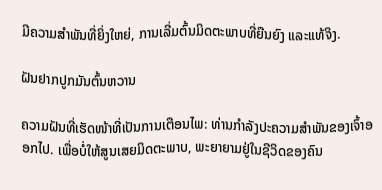ມີຄວາມສໍາພັນທີ່ຍິ່ງໃຫຍ່, ການເລີ່ມຕົ້ນມິດຕະພາບທີ່ຍືນຍົງ ແລະແທ້ຈິງ.

ຝັນຢາກປູກມັນຕົ້ນຫວານ

ຄວາມຝັນທີ່ເຮັດໜ້າທີ່ເປັນການເຕືອນໄພ: ທ່ານກໍາລັງປະຄວາມສຳພັນຂອງເຈົ້າອອກໄປ. ເພື່ອບໍ່ໃຫ້ສູນເສຍມິດຕະພາບ, ພະຍາຍາມຢູ່ໃນຊີວິດຂອງຄົນ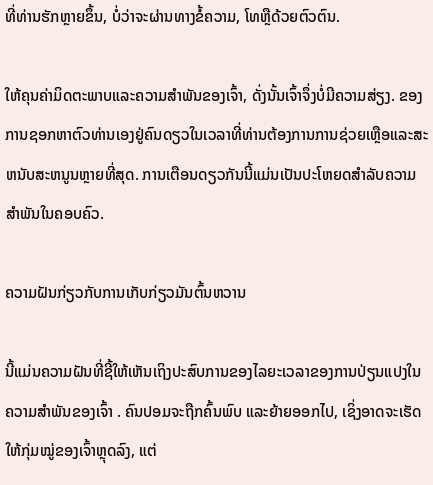ທີ່ທ່ານຮັກຫຼາຍຂຶ້ນ, ບໍ່ວ່າຈະຜ່ານທາງຂໍ້ຄວາມ, ໂທຫຼືດ້ວຍຕົວຕົນ.

ໃຫ້ຄຸນຄ່າມິດຕະພາບແລະຄວາມສຳພັນຂອງເຈົ້າ, ດັ່ງນັ້ນເຈົ້າຈຶ່ງບໍ່ມີຄວາມສ່ຽງ. ຂອງການຊອກຫາຕົວທ່ານເອງຢູ່ຄົນດຽວໃນເວລາທີ່ທ່ານຕ້ອງການການຊ່ວຍເຫຼືອແລະສະຫນັບສະຫນູນຫຼາຍທີ່ສຸດ. ການເຕືອນດຽວກັນນີ້ແມ່ນເປັນປະໂຫຍດສໍາລັບຄວາມສໍາພັນໃນຄອບຄົວ.

ຄວາມຝັນກ່ຽວກັບການເກັບກ່ຽວມັນຕົ້ນຫວານ

ນີ້ແມ່ນຄວາມຝັນທີ່ຊີ້ໃຫ້ເຫັນເຖິງປະສົບການຂອງໄລຍະເວລາຂອງການປ່ຽນແປງໃນຄວາມສໍາພັນຂອງເຈົ້າ . ຄົນປອມຈະຖືກຄົ້ນພົບ ແລະຍ້າຍອອກໄປ, ເຊິ່ງອາດຈະເຮັດໃຫ້ກຸ່ມໝູ່ຂອງເຈົ້າຫຼຸດລົງ, ແຕ່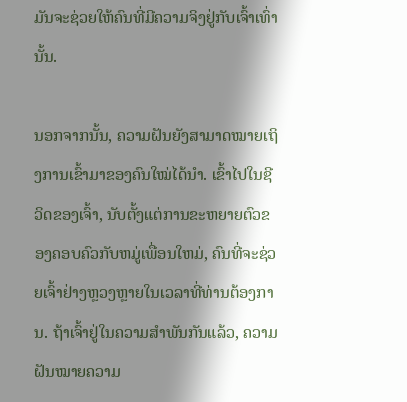ມັນຈະຊ່ວຍໃຫ້ຄົນທີ່ມີຄວາມຈິງຢູ່ກັບເຈົ້າເທົ່ານັ້ນ.

ນອກຈາກນັ້ນ, ຄວາມຝັນຍັງສາມາດໝາຍເຖິງການເຂົ້າມາຂອງຄົນໃໝ່ໄດ້ນຳ. ເຂົ້າໄປໃນຊີວິດຂອງເຈົ້າ, ນັບຕັ້ງແຕ່ການຂະຫຍາຍຕົວຂອງຄອບຄົວກັບຫມູ່ເພື່ອນໃຫມ່, ຄົນທີ່ຈະຊ່ວຍເຈົ້າຢ່າງຫຼວງຫຼາຍໃນເວລາທີ່ທ່ານຕ້ອງການ. ຖ້າເຈົ້າຢູ່ໃນຄວາມສຳພັນກັນແລ້ວ, ຄວາມຝັນໝາຍຄວາມ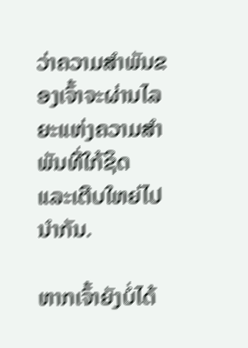ວ່າຄວາມສຳພັນຂອງເຈົ້າຈະຜ່ານໄລຍະແຫ່ງຄວາມສຳພັນທີ່ໃກ້ຊິດ ແລະເຕີບໃຫຍ່ໄປນຳກັນ.

ຫາກເຈົ້າຍັງບໍ່ໄດ້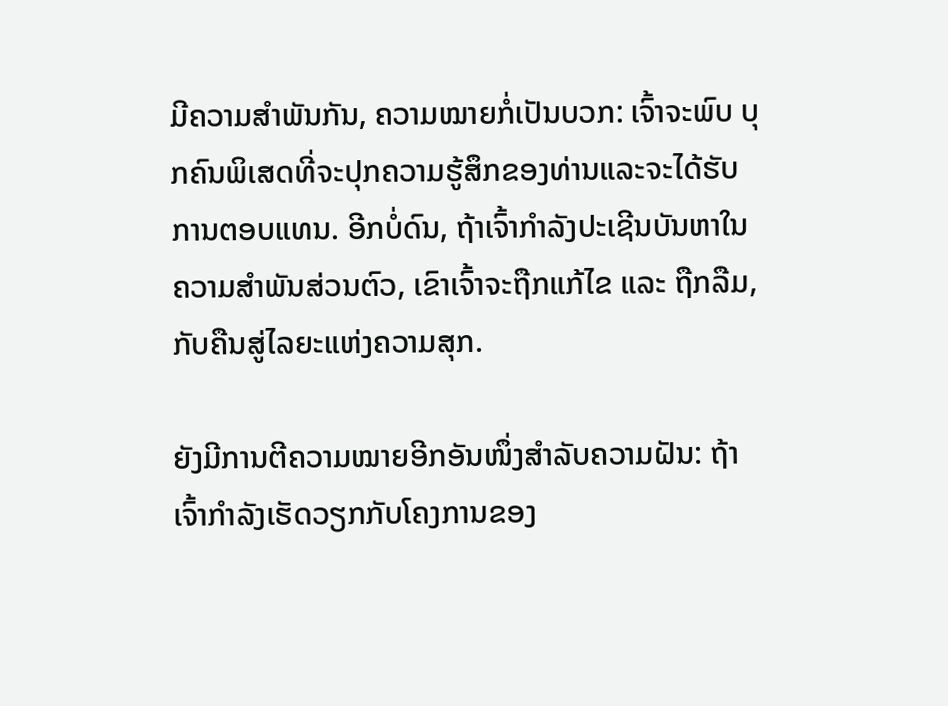ມີຄວາມສໍາພັນກັນ, ຄວາມໝາຍກໍ່ເປັນບວກ: ເຈົ້າຈະພົບ ບຸກຄົນພິເສດທີ່ຈະປຸກຄວາມຮູ້ສຶກຂອງທ່ານແລະຈະໄດ້ຮັບການຕອບແທນ. ອີກບໍ່ດົນ, ຖ້າເຈົ້າກຳລັງປະເຊີນບັນຫາໃນຄວາມສຳພັນສ່ວນຕົວ, ເຂົາເຈົ້າຈະຖືກແກ້ໄຂ ແລະ ຖືກລືມ, ກັບຄືນສູ່ໄລຍະແຫ່ງຄວາມສຸກ.

ຍັງມີການຕີຄວາມໝາຍອີກອັນໜຶ່ງສຳລັບຄວາມຝັນ: ຖ້າເຈົ້າກຳລັງເຮັດວຽກກັບໂຄງການຂອງ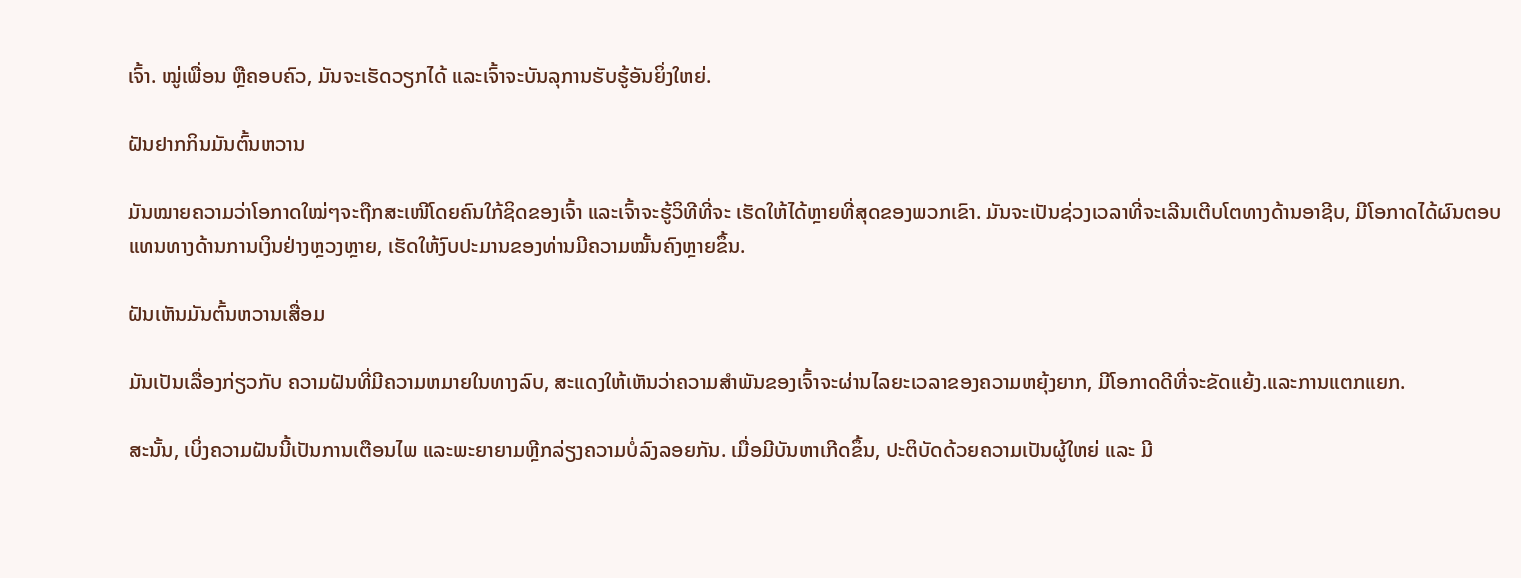ເຈົ້າ. ໝູ່ເພື່ອນ ຫຼືຄອບຄົວ, ມັນຈະເຮັດວຽກໄດ້ ແລະເຈົ້າຈະບັນລຸການຮັບຮູ້ອັນຍິ່ງໃຫຍ່.

ຝັນຢາກກິນມັນຕົ້ນຫວານ

ມັນໝາຍຄວາມວ່າໂອກາດໃໝ່ໆຈະຖືກສະເໜີໂດຍຄົນໃກ້ຊິດຂອງເຈົ້າ ແລະເຈົ້າຈະຮູ້ວິທີທີ່ຈະ ເຮັດໃຫ້ໄດ້ຫຼາຍທີ່ສຸດຂອງພວກເຂົາ. ມັນຈະເປັນຊ່ວງເວລາທີ່ຈະເລີນເຕີບໂຕທາງດ້ານອາຊີບ, ມີໂອກາດໄດ້ຜົນຕອບແທນທາງດ້ານການເງິນຢ່າງຫຼວງຫຼາຍ, ເຮັດໃຫ້ງົບປະມານຂອງທ່ານມີຄວາມໝັ້ນຄົງຫຼາຍຂຶ້ນ.

ຝັນເຫັນມັນຕົ້ນຫວານເສື່ອມ

ມັນເປັນເລື່ອງກ່ຽວກັບ ຄວາມຝັນທີ່ມີຄວາມຫມາຍໃນທາງລົບ, ສະແດງໃຫ້ເຫັນວ່າຄວາມສໍາພັນຂອງເຈົ້າຈະຜ່ານໄລຍະເວລາຂອງຄວາມຫຍຸ້ງຍາກ, ມີໂອກາດດີທີ່ຈະຂັດແຍ້ງ.ແລະການແຕກແຍກ.

ສະນັ້ນ, ເບິ່ງຄວາມຝັນນີ້ເປັນການເຕືອນໄພ ແລະພະຍາຍາມຫຼີກລ່ຽງຄວາມບໍ່ລົງລອຍກັນ. ເມື່ອມີບັນຫາເກີດຂຶ້ນ, ປະຕິບັດດ້ວຍຄວາມເປັນຜູ້ໃຫຍ່ ແລະ ມີ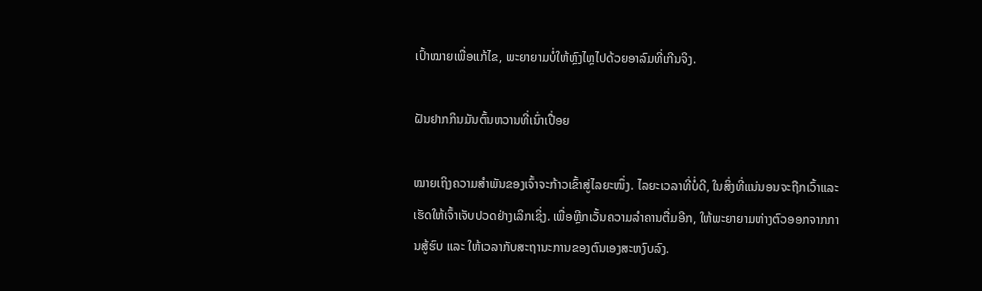ເປົ້າໝາຍເພື່ອແກ້ໄຂ, ພະຍາຍາມບໍ່ໃຫ້ຫຼົງໄຫຼໄປດ້ວຍອາລົມທີ່ເກີນຈິງ.

ຝັນຢາກກິນມັນຕົ້ນຫວານທີ່ເນົ່າເປື່ອຍ

ໝາຍເຖິງຄວາມສຳພັນຂອງເຈົ້າຈະກ້າວເຂົ້າສູ່ໄລຍະໜຶ່ງ. ໄລຍະເວລາທີ່ບໍ່ດີ, ໃນສິ່ງທີ່ແນ່ນອນຈະຖືກເວົ້າແລະເຮັດໃຫ້ເຈົ້າເຈັບປວດຢ່າງເລິກເຊິ່ງ. ເພື່ອຫຼີກເວັ້ນຄວາມລຳຄານຕື່ມອີກ, ໃຫ້ພະຍາຍາມຫ່າງຕົວອອກຈາກການສູ້ຮົບ ແລະ ໃຫ້ເວລາກັບສະຖານະການຂອງຕົນເອງສະຫງົບລົງ.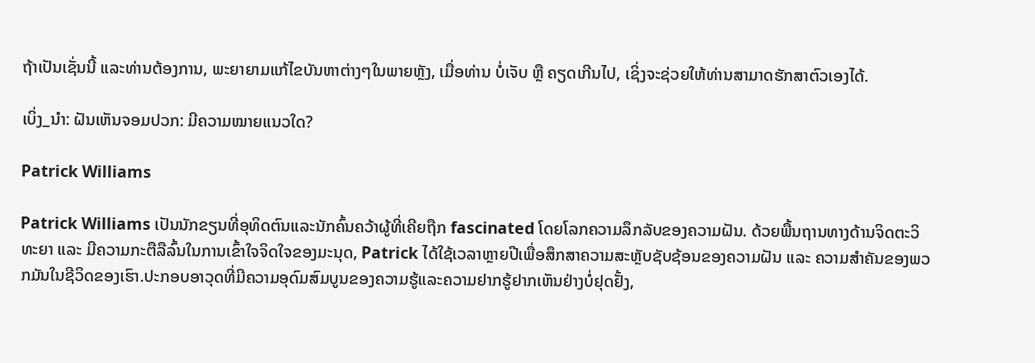ຖ້າເປັນເຊັ່ນນີ້ ແລະທ່ານຕ້ອງການ, ພະຍາຍາມແກ້ໄຂບັນຫາຕ່າງໆໃນພາຍຫຼັງ, ເມື່ອທ່ານ ບໍ່ເຈັບ ຫຼື ຄຽດເກີນໄປ, ເຊິ່ງຈະຊ່ວຍໃຫ້ທ່ານສາມາດຮັກສາຕົວເອງໄດ້.

ເບິ່ງ_ນຳ: ຝັນເຫັນຈອມປວກ: ມີຄວາມໝາຍແນວໃດ?

Patrick Williams

Patrick Williams ເປັນນັກຂຽນທີ່ອຸທິດຕົນແລະນັກຄົ້ນຄວ້າຜູ້ທີ່ເຄີຍຖືກ fascinated ໂດຍໂລກຄວາມລຶກລັບຂອງຄວາມຝັນ. ດ້ວຍພື້ນຖານທາງດ້ານຈິດຕະວິທະຍາ ແລະ ມີຄວາມກະຕືລືລົ້ນໃນການເຂົ້າໃຈຈິດໃຈຂອງມະນຸດ, Patrick ໄດ້ໃຊ້ເວລາຫຼາຍປີເພື່ອສຶກສາຄວາມສະຫຼັບຊັບຊ້ອນຂອງຄວາມຝັນ ແລະ ຄວາມສຳຄັນຂອງພວກມັນໃນຊີວິດຂອງເຮົາ.ປະກອບອາວຸດທີ່ມີຄວາມອຸດົມສົມບູນຂອງຄວາມຮູ້ແລະຄວາມຢາກຮູ້ຢາກເຫັນຢ່າງບໍ່ຢຸດຢັ້ງ,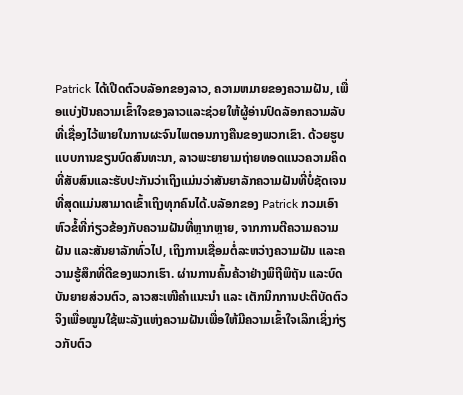Patrick ໄດ້ເປີດຕົວບລັອກຂອງລາວ, ຄວາມຫມາຍຂອງຄວາມຝັນ, ເພື່ອແບ່ງປັນຄວາມເຂົ້າໃຈຂອງລາວແລະຊ່ວຍໃຫ້ຜູ້ອ່ານປົດລັອກຄວາມລັບທີ່ເຊື່ອງໄວ້ພາຍໃນການຜະຈົນໄພຕອນກາງຄືນຂອງພວກເຂົາ. ດ້ວຍຮູບແບບການຂຽນບົດສົນທະນາ, ລາວພະຍາຍາມຖ່າຍທອດແນວຄວາມຄິດທີ່ສັບສົນແລະຮັບປະກັນວ່າເຖິງແມ່ນວ່າສັນຍາລັກຄວາມຝັນທີ່ບໍ່ຊັດເຈນທີ່ສຸດແມ່ນສາມາດເຂົ້າເຖິງທຸກຄົນໄດ້.ບລັອກຂອງ Patrick ກວມເອົາຫົວຂໍ້ທີ່ກ່ຽວຂ້ອງກັບຄວາມຝັນທີ່ຫຼາກຫຼາຍ, ຈາກການຕີຄວາມຄວາມຝັນ ແລະສັນຍາລັກທົ່ວໄປ, ເຖິງການເຊື່ອມຕໍ່ລະຫວ່າງຄວາມຝັນ ແລະຄວາມຮູ້ສຶກທີ່ດີຂອງພວກເຮົາ. ຜ່ານການຄົ້ນຄ້ວາຢ່າງພິຖີພິຖັນ ແລະບົດບັນຍາຍສ່ວນຕົວ, ລາວສະເໜີຄຳແນະນຳ ແລະ ເຕັກນິກການປະຕິບັດຕົວຈິງເພື່ອໝູນໃຊ້ພະລັງແຫ່ງຄວາມຝັນເພື່ອໃຫ້ມີຄວາມເຂົ້າໃຈເລິກເຊິ່ງກ່ຽວກັບຕົວ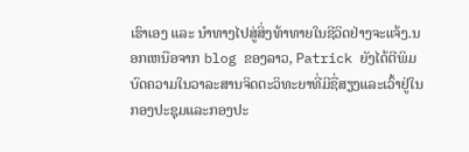ເຮົາເອງ ແລະ ນຳທາງໄປສູ່ສິ່ງທ້າທາຍໃນຊີວິດຢ່າງຈະແຈ້ງ.ນອກເຫນືອຈາກ blog ຂອງລາວ, Patrick ຍັງໄດ້ຕີພິມບົດຄວາມໃນວາລະສານຈິດຕະວິທະຍາທີ່ມີຊື່ສຽງແລະເວົ້າຢູ່ໃນກອງປະຊຸມແລະກອງປະ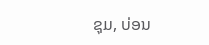ຊຸມ, ບ່ອນ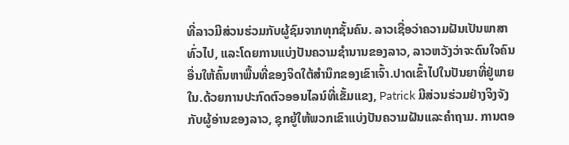ທີ່ລາວມີສ່ວນຮ່ວມກັບຜູ້ຊົມຈາກທຸກຊັ້ນຄົນ. ລາວເຊື່ອວ່າຄວາມຝັນເປັນພາສາທົ່ວໄປ, ແລະໂດຍການແບ່ງປັນຄວາມຊໍານານຂອງລາວ, ລາວຫວັງວ່າຈະດົນໃຈຄົນອື່ນໃຫ້ຄົ້ນຫາພື້ນທີ່ຂອງຈິດໃຕ້ສໍານຶກຂອງເຂົາເຈົ້າ.ປາດເຂົ້າໄປໃນປັນຍາທີ່ຢູ່ພາຍໃນ.ດ້ວຍການປະກົດຕົວອອນໄລນ໌ທີ່ເຂັ້ມແຂງ, Patrick ມີສ່ວນຮ່ວມຢ່າງຈິງຈັງກັບຜູ້ອ່ານຂອງລາວ, ຊຸກຍູ້ໃຫ້ພວກເຂົາແບ່ງປັນຄວາມຝັນແລະຄໍາຖາມ. ການຕອ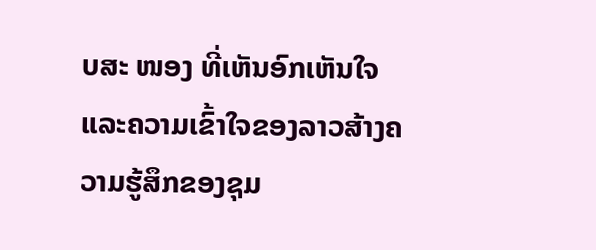ບສະ ໜອງ ທີ່ເຫັນອົກເຫັນໃຈແລະຄວາມເຂົ້າໃຈຂອງລາວສ້າງຄວາມຮູ້ສຶກຂອງຊຸມ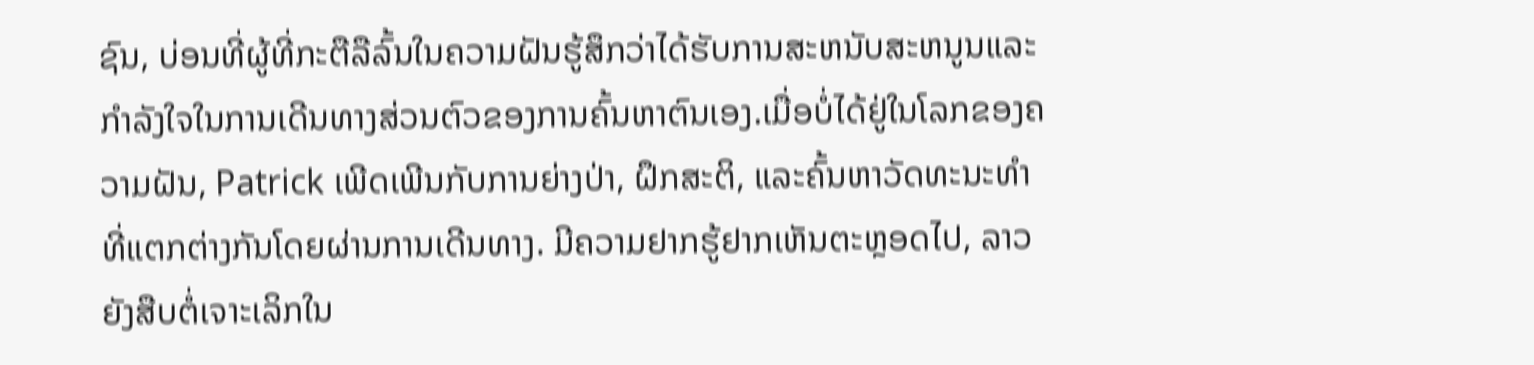ຊົນ, ບ່ອນທີ່ຜູ້ທີ່ກະຕືລືລົ້ນໃນຄວາມຝັນຮູ້ສຶກວ່າໄດ້ຮັບການສະຫນັບສະຫນູນແລະກໍາລັງໃຈໃນການເດີນທາງສ່ວນຕົວຂອງການຄົ້ນຫາຕົນເອງ.ເມື່ອບໍ່ໄດ້ຢູ່ໃນໂລກຂອງຄວາມຝັນ, Patrick ເພີດເພີນກັບການຍ່າງປ່າ, ຝຶກສະຕິ, ແລະຄົ້ນຫາວັດທະນະທໍາທີ່ແຕກຕ່າງກັນໂດຍຜ່ານການເດີນທາງ. ມີຄວາມຢາກຮູ້ຢາກເຫັນຕະຫຼອດໄປ, ລາວຍັງສືບຕໍ່ເຈາະເລິກໃນ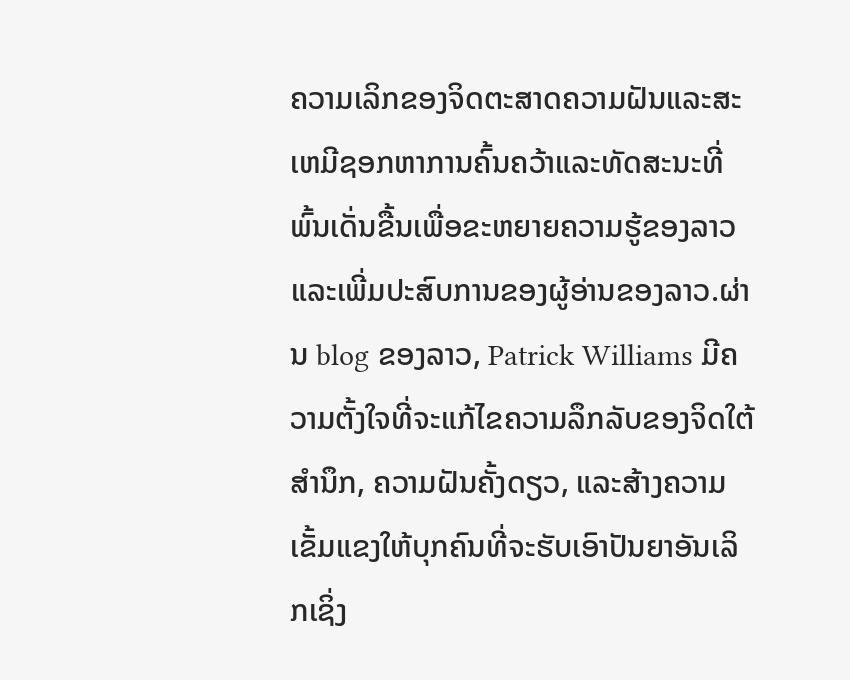ຄວາມເລິກຂອງຈິດຕະສາດຄວາມຝັນແລະສະເຫມີຊອກຫາການຄົ້ນຄວ້າແລະທັດສະນະທີ່ພົ້ນເດັ່ນຂື້ນເພື່ອຂະຫຍາຍຄວາມຮູ້ຂອງລາວແລະເພີ່ມປະສົບການຂອງຜູ້ອ່ານຂອງລາວ.ຜ່ານ blog ຂອງລາວ, Patrick Williams ມີຄວາມຕັ້ງໃຈທີ່ຈະແກ້ໄຂຄວາມລຶກລັບຂອງຈິດໃຕ້ສໍານຶກ, ຄວາມຝັນຄັ້ງດຽວ, ແລະສ້າງຄວາມເຂັ້ມແຂງໃຫ້ບຸກຄົນທີ່ຈະຮັບເອົາປັນຍາອັນເລິກເຊິ່ງ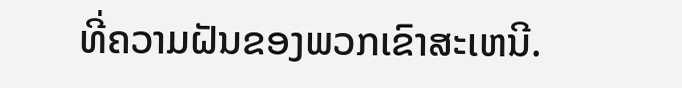ທີ່ຄວາມຝັນຂອງພວກເຂົາສະເຫນີ.